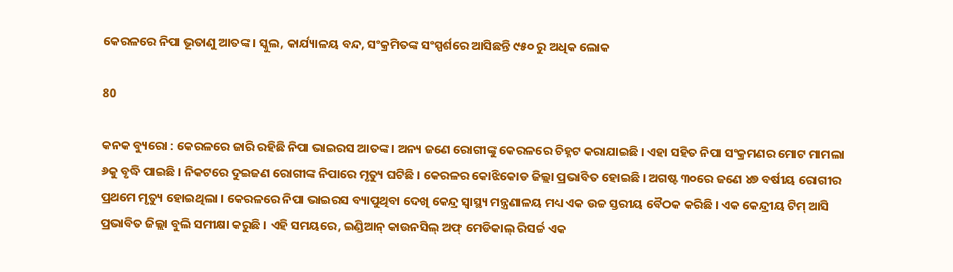କେରଳରେ ନିପା ଭୂତାଣୁ ଆତଙ୍କ । ସ୍କୁଲ, କାର୍ଯ୍ୟାଳୟ ବନ୍ଦ, ସଂକ୍ରମିତଙ୍କ ସଂସ୍ପର୍ଶରେ ଆସିଛନ୍ତି ୯୫୦ ରୁ ଅଧିକ ଲୋକ

80

କନକ ବ୍ୟୁରୋ : କେରଳରେ ଜାରି ରହିଛି ନିପା ଭାଇରସ ଆତଙ୍କ । ଅନ୍ୟ ଜଣେ ରୋଗୀଙ୍କୁ କେରଳରେ ଚିହ୍ନଟ କରାଯାଇଛି । ଏହା ସହିତ ନିପା ସଂକ୍ରମଣର ମୋଟ ମାମଲା ୬କୁ ବୃଦ୍ଧି ପାଇଛି । ନିକଟରେ ଦୁଇଜଣ ରୋଗୀଙ୍କ ନିପାରେ ମୃତ୍ୟୁ ଘଟିଛି । କେରଳର କୋଝିକୋଡ ଜିଲ୍ଲା ପ୍ରଭାବିତ ହୋଇଛି । ଅଗଷ୍ଟ ୩୦ରେ ଜଣେ ୪୭ ବର୍ଷୀୟ ରୋଗୀର ପ୍ରଥମେ ମୃତ୍ୟୁ ହୋଇଥିଲା । କେରଳରେ ନିପା ଭାଇରସ ବ୍ୟାପୁଥିବା ଦେଖି କେନ୍ଦ୍ର ସ୍ୱାସ୍ଥ୍ୟ ମନ୍ତ୍ରଣାଳୟ ମଧ୍ୟ ଏକ ଉଚ୍ଚ ସ୍ତରୀୟ ବୈଠକ କରିଛି । ଏକ କେନ୍ଦ୍ରୀୟ ଟିମ୍ ଆସି ପ୍ରଭାବିତ ଜିଲ୍ଲା ବୁଲି ସମୀକ୍ଷା କରୁଛି । ଏହି ସମୟରେ, ଇଣ୍ଡିଆନ୍ କାଉନସିଲ୍ ଅଫ୍ ମେଡିକାଲ୍ ରିସର୍ଚ୍ଚ ଏକ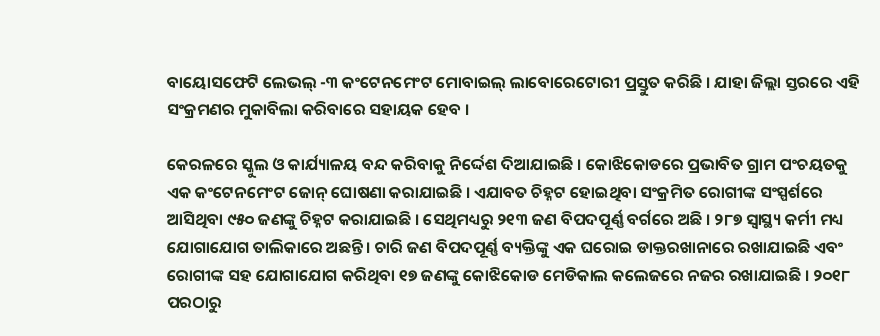ବାୟୋସଫେଟି ଲେଭଲ୍ -୩ କଂଟେନମେଂଟ ମୋବାଇଲ୍ ଲାବୋରେଟୋରୀ ପ୍ରସ୍ତୁତ କରିଛି । ଯାହା ଜିଲ୍ଲା ସ୍ତରରେ ଏହି ସଂକ୍ରମଣର ମୁକାବିଲା କରିବାରେ ସହାୟକ ହେବ ।

କେରଳରେ ସ୍କୁଲ ଓ କାର୍ଯ୍ୟାଳୟ ବନ୍ଦ କରିବାକୁ ନିର୍ଦ୍ଦେଶ ଦିଆଯାଇଛି । କୋଝିକୋଡରେ ପ୍ରଭାବିତ ଗ୍ରାମ ପଂଚୟତକୁ ଏକ କଂଟେନମେଂଟ ଜୋନ୍ ଘୋଷଣା କରାଯାଇଛି । ଏଯାବତ ଚିହ୍ନଟ ହୋଇଥିବା ସଂକ୍ରମିତ ରୋଗୀଙ୍କ ସଂସ୍ପର୍ଶରେ ଆସିଥିବା ୯୫୦ ଜଣଙ୍କୁ ଚିହ୍ନଟ କରାଯାଇଛି । ସେଥିମଧ୍ୟରୁ ୨୧୩ ଜଣ ବିପଦପୂର୍ଣ୍ଣ ବର୍ଗରେ ଅଛି । ୨୮୭ ସ୍ୱାସ୍ଥ୍ୟ କର୍ମୀ ମଧ୍ୟ ଯୋଗାଯୋଗ ତାଲିକାରେ ଅଛନ୍ତି । ଚାରି ଜଣ ବିପଦପୂର୍ଣ୍ଣ ବ୍ୟକ୍ତିଙ୍କୁ ଏକ ଘରୋଇ ଡାକ୍ତରଖାନାରେ ରଖାଯାଇଛି ଏବଂ ରୋଗୀଙ୍କ ସହ ଯୋଗାଯୋଗ କରିଥିବା ୧୭ ଜଣଙ୍କୁ କୋଝିକୋଡ ମେଡିକାଲ କଲେଜରେ ନଜର ରଖାଯାଇଛି । ୨୦୧୮ ପରଠାରୁ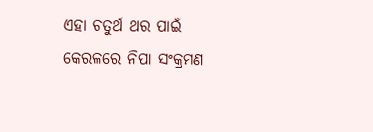ଏହା ଚତୁର୍ଥ ଥର ପାଇଁ କେରଳରେ ନିପା ସଂକ୍ରମଣ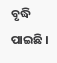ବୃଦ୍ଧି ପାଇଛି ।